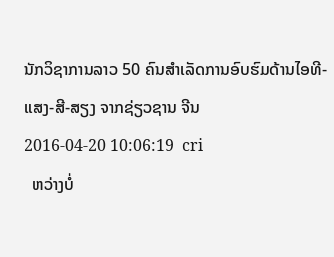ນັກວິຊາການລາວ 50 ຄົນສຳເລັດການອົບຮົມດ້ານໄອທີ-ແສງ-ສີ-ສຽງ ຈາກຊ່ຽວຊານ ຈີນ
2016-04-20 10:06:19  cri
  ຫວ່າງບໍ່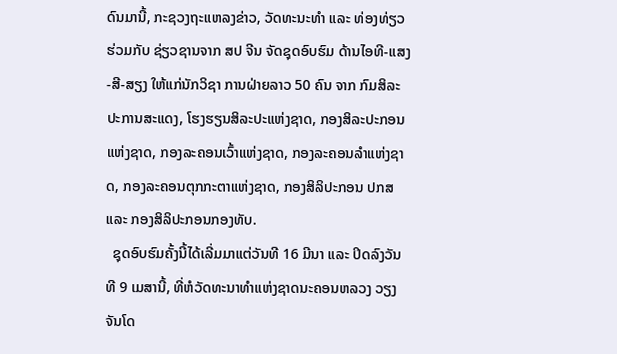ດົນມານີ້, ກະຊວງຖະແຫລງຂ່າວ, ວັດທະນະທຳ ແລະ ທ່ອງທ່ຽວ ຮ່ວມກັບ ຊ່ຽວຊານຈາກ ສປ ຈີນ ຈັດຊຸດອົບຮົມ ດ້ານໄອທີ-ແສງ-ສີ-ສຽງ ໃຫ້ແກ່ນັກວິຊາ ການຝ່າຍລາວ 50 ຄົນ ຈາກ ກົມສິລະປະການສະແດງ, ໂຮງຮຽນສິລະປະແຫ່ງຊາດ, ກອງສິລະປະກອນ ແຫ່ງຊາດ, ກອງລະຄອນເວົ້າແຫ່ງຊາດ, ກອງລະຄອນລຳແຫ່ງຊາດ, ກອງລະຄອນຕຸກກະຕາແຫ່ງຊາດ, ກອງສິລິປະກອນ ປກສ ແລະ ກອງສິລິປະກອນກອງທັບ.
  ຊຸດອົບຮົມຄັ້ງນີ້ໄດ້ເລີ່ມມາແຕ່ວັນທີ 16 ມີນາ ແລະ ປິດລົງວັນທີ 9 ເມສານີ້, ທີ່ຫໍວັດທະນາທຳແຫ່ງຊາດນະຄອນຫລວງ ວຽງຈັນໂດ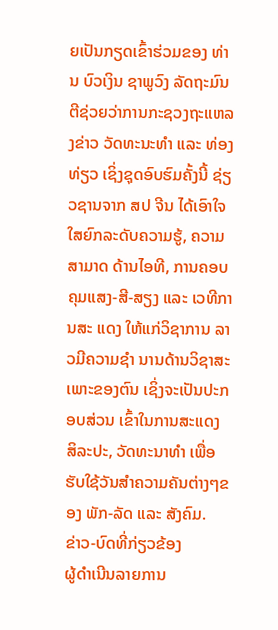ຍເປັນກຽດເຂົ້າຮ່ວມຂອງ ທ່ານ ບົວເງິນ ຊາພູວົງ ລັດຖະມົນຕີຊ່ວຍວ່າການກະຊວງຖະແຫລງຂ່າວ ວັດທະນະທໍາ ແລະ ທ່ອງທ່ຽວ ເຊິ່ງຊຸດອົບຮົມຄັ້ງນີ້ ຊ່ຽວຊານຈາກ ສປ ຈີນ ໄດ້ເອົາໃຈໃສຍົກລະດັບຄວາມຮູ້, ຄວາມສາມາດ ດ້ານໄອທີ, ການຄອບຄຸມແສງ-ສີ-ສຽງ ແລະ ເວທີການສະ ແດງ ໃຫ້ແກ່ວິຊາການ ລາວມີຄວາມຊຳ ນານດ້ານວິຊາສະເພາະຂອງຕົນ ເຊິ່ງຈະເປັນປະກອບສ່ວນ ເຂົ້າໃນການສະແດງ ສິລະປະ, ວັດທະນາທຳ ເພື່ອຮັບໃຊ້ວັນສຳຄວາມຄັນຕ່າງໆຂອງ ພັກ-ລັດ ແລະ ສັງຄົມ.
ຂ່າວ-ບົດທີ່ກ່ຽວຂ້ອງ
ຜູ້ດຳເນີນລາຍການ